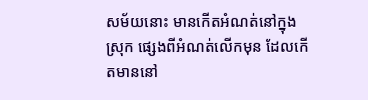សម័យនោះ មានកើតអំណត់នៅក្នុងស្រុក ផ្សេងពីអំណត់លើកមុន ដែលកើតមាននៅ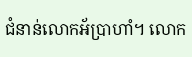ជំនាន់លោកអ័ប្រាហាំ។ លោក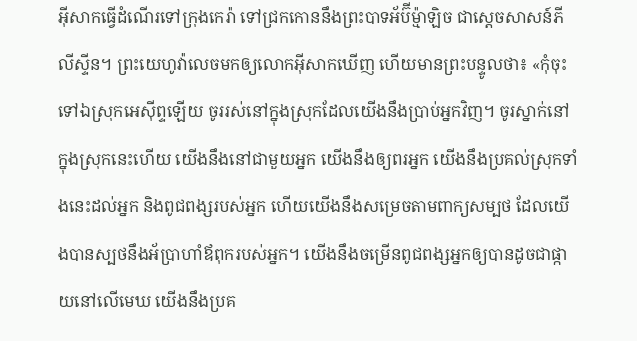អ៊ីសាកធ្វើដំណើរទៅក្រុងកេរ៉ា ទៅជ្រកកោននឹងព្រះបាទអ័ប៊ីម៉្មាឡិច ជាស្តេចសាសន៍ភីលីស្ទីន។ ព្រះយេហូវ៉ាលេចមកឲ្យលោកអ៊ីសាកឃើញ ហើយមានព្រះបន្ទូលថា៖ «កុំចុះទៅឯស្រុកអេស៊ីព្ទឡើយ ចូររស់នៅក្នុងស្រុកដែលយើងនឹងប្រាប់អ្នកវិញ។ ចូរស្នាក់នៅក្នុងស្រុកនេះហើយ យើងនឹងនៅជាមួយអ្នក យើងនឹងឲ្យពរអ្នក យើងនឹងប្រគល់ស្រុកទាំងនេះដល់អ្នក និងពូជពង្សរបស់អ្នក ហើយយើងនឹងសម្រេចតាមពាក្យសម្បថ ដែលយើងបានស្បថនឹងអ័ប្រាហាំឪពុករបស់អ្នក។ យើងនឹងចម្រើនពូជពង្សអ្នកឲ្យបានដូចជាផ្កាយនៅលើមេឃ យើងនឹងប្រគ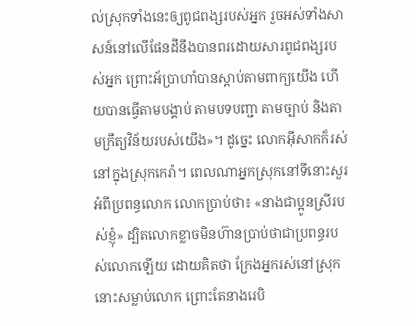ល់ស្រុកទាំងនេះឲ្យពូជពង្សរបស់អ្នក រួចអស់ទាំងសាសន៍នៅលើផែនដីនឹងបានពរដោយសារពូជពង្សរបស់អ្នក ព្រោះអ័ប្រាហាំបានស្តាប់តាមពាក្យយើង ហើយបានធ្វើតាមបង្គាប់ តាមបទបញ្ជា តាមច្បាប់ និងតាមក្រឹត្យវិន័យរបស់យើង»។ ដូច្នេះ លោកអ៊ីសាកក៏រស់នៅក្នុងស្រុកកេរ៉ា។ ពេលណាអ្នកស្រុកនៅទីនោះសួរអំពីប្រពន្ធលោក លោកប្រាប់ថា៖ «នាងជាប្អូនស្រីរបស់ខ្ញុំ» ដ្បិតលោកខ្លាចមិនហ៊ានប្រាប់ថាជាប្រពន្ធរបស់លោកឡើយ ដោយគិតថា ក្រែងអ្នករស់នៅស្រុកនោះសម្លាប់លោក ព្រោះតែនាងរេបិ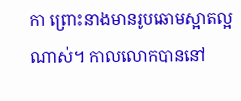កា ព្រោះនាងមានរូបឆោមស្អាតល្អណាស់។ កាលលោកបាននៅ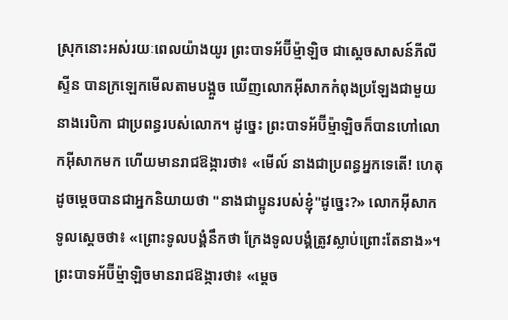ស្រុកនោះអស់រយៈពេលយ៉ាងយូរ ព្រះបាទអ័ប៊ីម៉្មាឡិច ជាស្តេចសាសន៍ភីលីស្ទីន បានក្រឡេកមើលតាមបង្អួច ឃើញលោកអ៊ីសាកកំពុងប្រឡែងជាមួយនាងរេបិកា ជាប្រពន្ធរបស់លោក។ ដូច្នេះ ព្រះបាទអ័ប៊ីម៉្មាឡិចក៏បានហៅលោកអ៊ីសាកមក ហើយមានរាជឱង្ការថា៖ «មើល៍ នាងជាប្រពន្ធអ្នកទេតើ! ហេតុដូចម្តេចបានជាអ្នកនិយាយថា "នាងជាប្អូនរបស់ខ្ញុំ"ដូច្នេះ?» លោកអ៊ីសាកទូលស្ដេចថា៖ «ព្រោះទូលបង្គំនឹកថា ក្រែងទូលបង្គំត្រូវស្លាប់ព្រោះតែនាង»។ ព្រះបាទអ័ប៊ីម៉្មាឡិចមានរាជឱង្ការថា៖ «ម្តេច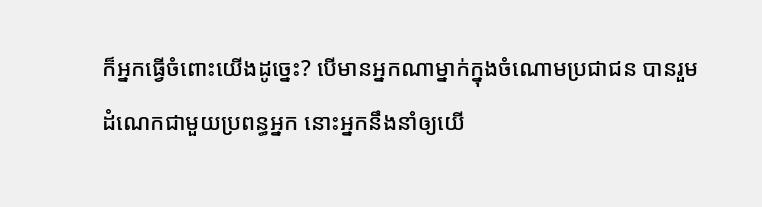ក៏អ្នកធ្វើចំពោះយើងដូច្នេះ? បើមានអ្នកណាម្នាក់ក្នុងចំណោមប្រជាជន បានរួមដំណេកជាមួយប្រពន្ធអ្នក នោះអ្នកនឹងនាំឲ្យយើ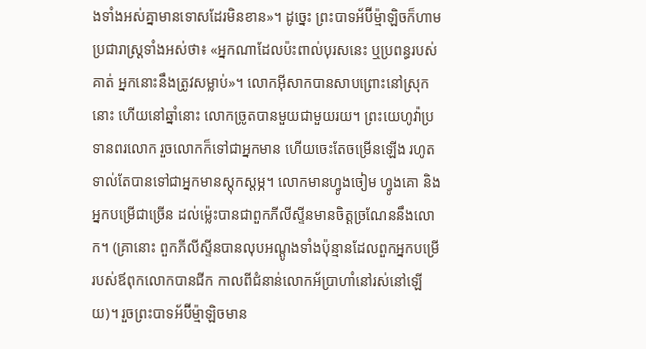ងទាំងអស់គ្នាមានទោសដែរមិនខាន»។ ដូច្នេះ ព្រះបាទអ័ប៊ីម៉្មាឡិចក៏ហាមប្រជារាស្ត្រទាំងអស់ថា៖ «អ្នកណាដែលប៉ះពាល់បុរសនេះ ឬប្រពន្ធរបស់គាត់ អ្នកនោះនឹងត្រូវសម្លាប់»។ លោកអ៊ីសាកបានសាបព្រោះនៅស្រុកនោះ ហើយនៅឆ្នាំនោះ លោកច្រូតបានមួយជាមួយរយ។ ព្រះយេហូវ៉ាប្រទានពរលោក រួចលោកក៏ទៅជាអ្នកមាន ហើយចេះតែចម្រើនឡើង រហូតទាល់តែបានទៅជាអ្នកមានស្តុកស្តម្ភ។ លោកមានហ្វូងចៀម ហ្វូងគោ និងអ្នកបម្រើជាច្រើន ដល់ម៉្លេះបានជាពួកភីលីស្ទីនមានចិត្តច្រណែននឹងលោក។ (គ្រានោះ ពួកភីលីស្ទីនបានលុបអណ្តូងទាំងប៉ុន្មានដែលពួកអ្នកបម្រើរបស់ឪពុកលោកបានជីក កាលពីជំនាន់លោកអ័ប្រាហាំនៅរស់នៅឡើយ)។ រួចព្រះបាទអ័ប៊ីម៉្មាឡិចមាន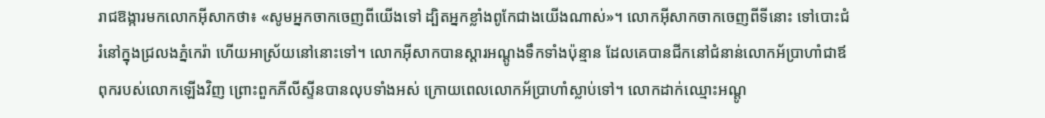រាជឱង្ការមកលោកអ៊ីសាកថា៖ «សូមអ្នកចាកចេញពីយើងទៅ ដ្បិតអ្នកខ្លាំងពូកែជាងយើងណាស់»។ លោកអ៊ីសាកចាកចេញពីទីនោះ ទៅបោះជំរំនៅក្នុងជ្រលងភ្នំកេរ៉ា ហើយអាស្រ័យនៅនោះទៅ។ លោកអ៊ីសាកបានស្តារអណ្តូងទឹកទាំងប៉ុន្មាន ដែលគេបានជីកនៅជំនាន់លោកអ័ប្រាហាំជាឪពុករបស់លោកឡើងវិញ ព្រោះពួកភីលីស្ទីនបានលុបទាំងអស់ ក្រោយពេលលោកអ័ប្រាហាំស្លាប់ទៅ។ លោកដាក់ឈ្មោះអណ្តូ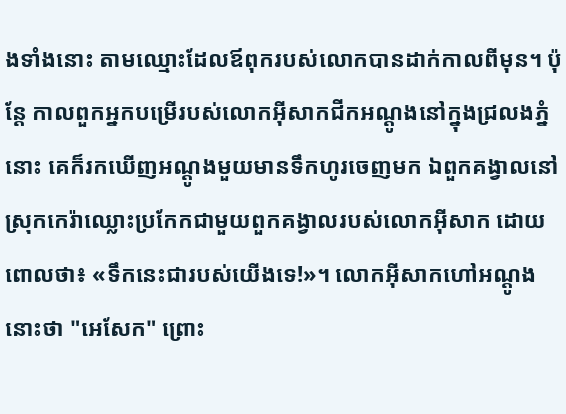ងទាំងនោះ តាមឈ្មោះដែលឪពុករបស់លោកបានដាក់កាលពីមុន។ ប៉ុន្ដែ កាលពួកអ្នកបម្រើរបស់លោកអ៊ីសាកជីកអណ្តូងនៅក្នុងជ្រលងភ្នំនោះ គេក៏រកឃើញអណ្ដូងមួយមានទឹកហូរចេញមក ឯពួកគង្វាលនៅស្រុកកេរ៉ាឈ្លោះប្រកែកជាមួយពួកគង្វាលរបស់លោកអ៊ីសាក ដោយពោលថា៖ «ទឹកនេះជារបស់យើងទេ!»។ លោកអ៊ីសាកហៅអណ្តូងនោះថា "អេសែក" ព្រោះ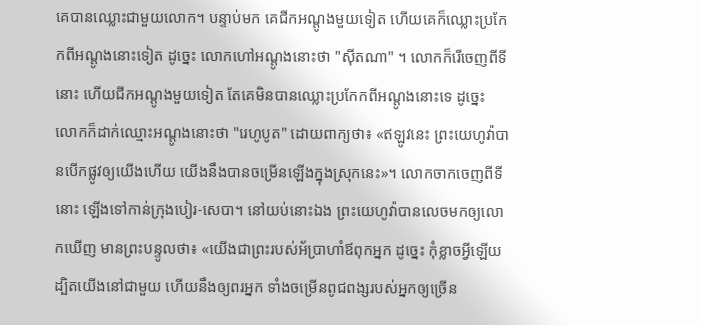គេបានឈ្លោះជាមួយលោក។ បន្ទាប់មក គេជីកអណ្តូងមួយទៀត ហើយគេក៏ឈ្លោះប្រកែកពីអណ្តូងនោះទៀត ដូច្នេះ លោកហៅអណ្តូងនោះថា "ស៊ីតណា" ។ លោកក៏រើចេញពីទីនោះ ហើយជីកអណ្តូងមួយទៀត តែគេមិនបានឈ្លោះប្រកែកពីអណ្តូងនោះទេ ដូច្នេះ លោកក៏ដាក់ឈ្មោះអណ្ដូងនោះថា "រេហូបូត" ដោយពាក្យថា៖ «ឥឡូវនេះ ព្រះយេហូវ៉ាបានបើកផ្លូវឲ្យយើងហើយ យើងនឹងបានចម្រើនឡើងក្នុងស្រុកនេះ»។ លោកចាកចេញពីទីនោះ ឡើងទៅកាន់ក្រុងបៀរ-សេបា។ នៅយប់នោះឯង ព្រះយេហូវ៉ាបានលេចមកឲ្យលោកឃើញ មានព្រះបន្ទូលថា៖ «យើងជាព្រះរបស់អ័ប្រាហាំឪពុកអ្នក ដូច្នេះ កុំខ្លាចអ្វីឡើយ ដ្បិតយើងនៅជាមួយ ហើយនឹងឲ្យពរអ្នក ទាំងចម្រើនពូជពង្សរបស់អ្នកឲ្យច្រើន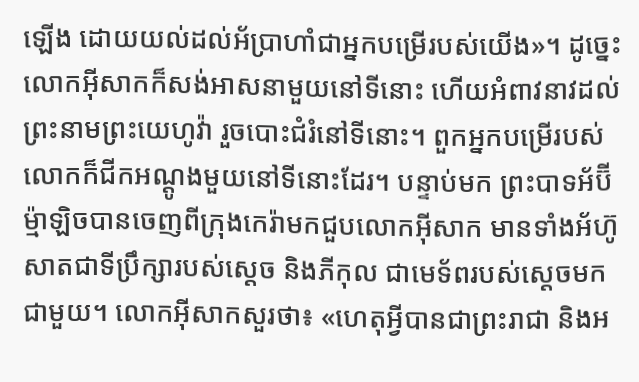ឡើង ដោយយល់ដល់អ័ប្រាហាំជាអ្នកបម្រើរបស់យើង»។ ដូច្នេះ លោកអ៊ីសាកក៏សង់អាសនាមួយនៅទីនោះ ហើយអំពាវនាវដល់ព្រះនាមព្រះយេហូវ៉ា រួចបោះជំរំនៅទីនោះ។ ពួកអ្នកបម្រើរបស់លោកក៏ជីកអណ្តូងមួយនៅទីនោះដែរ។ បន្ទាប់មក ព្រះបាទអ័ប៊ីម៉្មាឡិចបានចេញពីក្រុងកេរ៉ាមកជួបលោកអ៊ីសាក មានទាំងអ័ហ៊ូសាតជាទីប្រឹក្សារបស់ស្ដេច និងភីកុល ជាមេទ័ពរបស់ស្ដេចមកជាមួយ។ លោកអ៊ីសាកសួរថា៖ «ហេតុអ្វីបានជាព្រះរាជា និងអ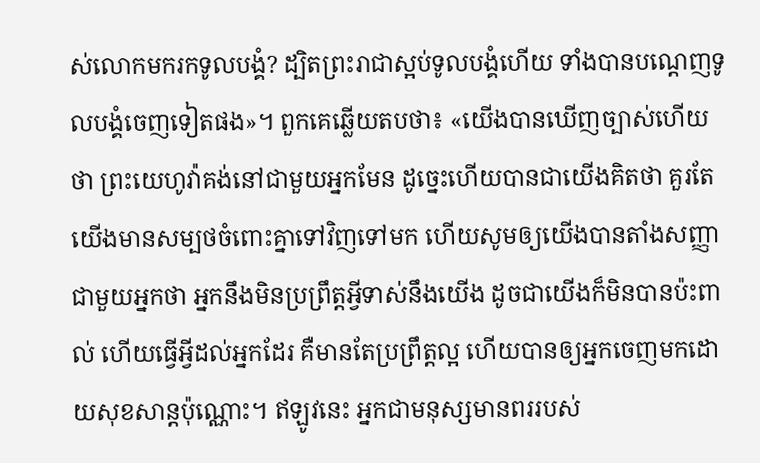ស់លោកមករកទូលបង្គំ? ដ្បិតព្រះរាជាស្អប់ទូលបង្គំហើយ ទាំងបានបណ្តេញទូលបង្គំចេញទៀតផង»។ ពួកគេឆ្លើយតបថា៖ «យើងបានឃើញច្បាស់ហើយថា ព្រះយេហូវ៉ាគង់នៅជាមួយអ្នកមែន ដូច្នេះហើយបានជាយើងគិតថា គួរតែយើងមានសម្បថចំពោះគ្នាទៅវិញទៅមក ហើយសូមឲ្យយើងបានតាំងសញ្ញាជាមួយអ្នកថា អ្នកនឹងមិនប្រព្រឹត្តអ្វីទាស់នឹងយើង ដូចជាយើងក៏មិនបានប៉ះពាល់ ហើយធ្វើអ្វីដល់អ្នកដែរ គឺមានតែប្រព្រឹត្តល្អ ហើយបានឲ្យអ្នកចេញមកដោយសុខសាន្តប៉ុណ្ណោះ។ ឥឡូវនេះ អ្នកជាមនុស្សមានពររបស់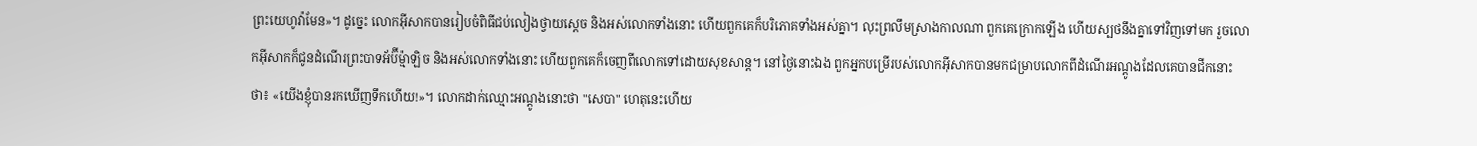ព្រះយេហូវ៉ាមែន»។ ដូច្នេះ លោកអ៊ីសាកបានរៀបចំពិធីជប់លៀងថ្វាយស្ដេច និងអស់លោកទាំងនោះ ហើយពួកគេក៏បរិភោគទាំងអស់គ្នា។ លុះព្រលឹមស្រាងកាលណា ពួកគេក្រោកឡើង ហើយស្បថនឹងគ្នាទៅវិញទៅមក រួចលោកអ៊ីសាកក៏ជូនដំណើរព្រះបាទអ័ប៊ីម៉្មាឡិច និងអស់លោកទាំងនោះ ហើយពួកគេក៏ចេញពីលោកទៅដោយសុខសាន្ត។ នៅថ្ងៃនោះឯង ពួកអ្នកបម្រើរបស់លោកអ៊ីសាកបានមកជម្រាបលោកពីដំណើរអណ្តូងដែលគេបានជីកនោះថា៖ «យើងខ្ញុំបានរកឃើញទឹកហើយ!»។ លោកដាក់ឈ្មោះអណ្តូងនោះថា "សេបា" ហេតុនេះហើយ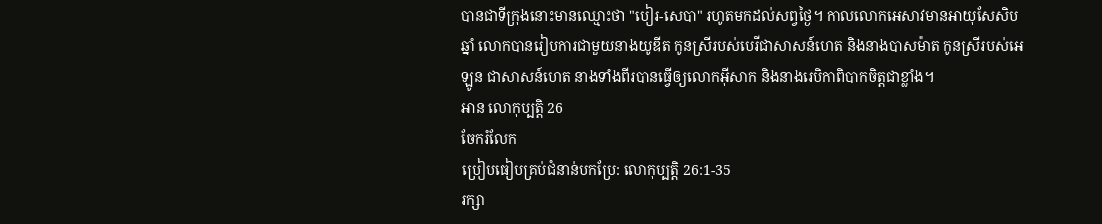បានជាទីក្រុងនោះមានឈ្មោះថា "បៀរ-សេបា" រហូតមកដល់សព្វថ្ងៃ។ កាលលោកអេសាវមានអាយុសែសិបឆ្នាំ លោកបានរៀបការជាមួយនាងយូឌីត កូនស្រីរបស់បេរីជាសាសន៍ហេត និងនាងបាសម៉ាត កូនស្រីរបស់អេឡូន ជាសាសន៍ហេត នាងទាំងពីរបានធ្វើឲ្យលោកអ៊ីសាក និងនាងរេបិកាពិបាកចិត្តជាខ្លាំង។
អាន លោកុប្បត្តិ 26
ចែករំលែក
ប្រៀបធៀបគ្រប់ជំនាន់បកប្រែ: លោកុប្បត្តិ 26:1-35
រក្សា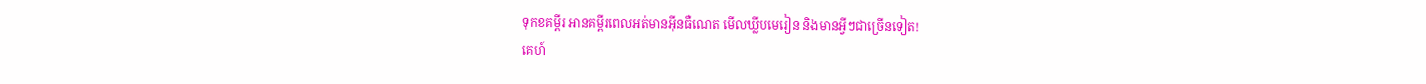ទុកខគម្ពីរ អានគម្ពីរពេលអត់មានអ៊ីនធឺណេត មើលឃ្លីបមេរៀន និងមានអ្វីៗជាច្រើនទៀត!
គេហ៍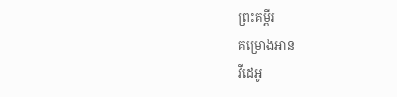ព្រះគម្ពីរ
គម្រោងអាន
វីដេអូ